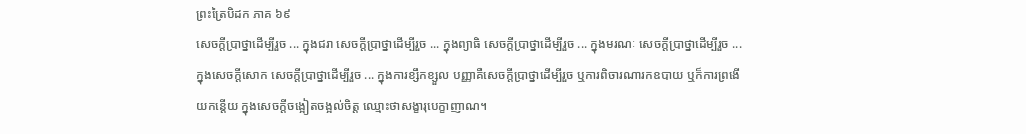ព្រះត្រៃបិដក ភាគ ៦៩
សេចក្តីប្រាថ្នាដើម្បីរួច ... ក្នុងជរា សេចក្តីប្រាថ្នាដើម្បីរួច ... ក្នុងព្យាធិ សេចក្តីប្រាថ្នាដើម្បីរួច ... ក្នុងមរណៈ សេចក្តីប្រាថ្នាដើម្បីរួច ... ក្នុងសេចក្តីសោក សេចក្តីប្រាថ្នាដើម្បីរួច ... ក្នុងការខ្សឹកខ្សួល បញ្ញាគឺសេចក្តីប្រាថ្នាដើម្បីរួច ឬការពិចារណារកឧបាយ ឬក៏ការព្រងើយកន្តើយ ក្នុងសេចក្តីចង្អៀតចង្អល់ចិត្ត ឈ្មោះថាសង្ខារុបេក្ខាញាណ។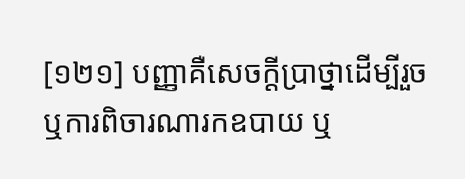[១២១] បញ្ញាគឺសេចក្តីប្រាថ្នាដើម្បីរួច ឬការពិចារណារកឧបាយ ឬ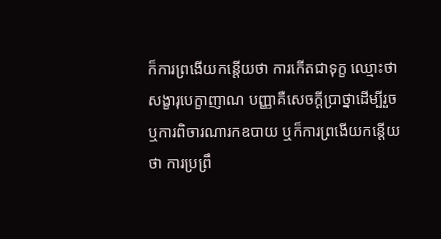ក៏ការព្រងើយកន្តើយថា ការកើតជាទុក្ខ ឈ្មោះថា សង្ខារុបេក្ខាញាណ បញ្ញាគឺសេចក្តីប្រាថ្នាដើម្បីរួច ឬការពិចារណារកឧបាយ ឬក៏ការព្រងើយកន្តើយថា ការប្រព្រឹ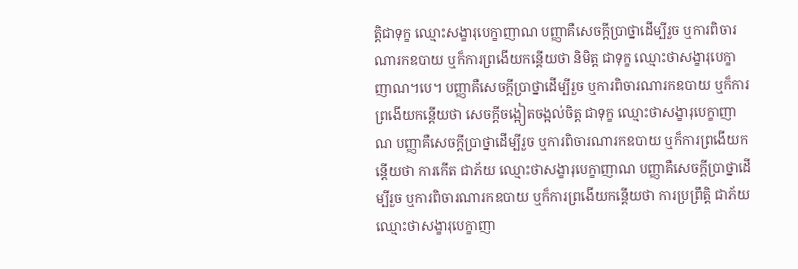ត្តិជាទុក្ខ ឈ្មោះសង្ខារុបេក្ខាញាណ បញ្ញាគឺសេចក្តីប្រាថ្នាដើម្បីរួច ឬការពិចារណារកឧបាយ ឬក៏ការព្រងើយកន្តើយថា និមិត្ត ជាទុក្ខ ឈ្មោះថាសង្ខារុបេក្ខាញាណ។បេ។ បញ្ញាគឺសេចក្តីប្រាថ្នាដើម្បីរួច ឬការពិចារណារកឧបាយ ឬក៏ការព្រងើយកន្តើយថា សេចក្តីចង្អៀតចង្អល់ចិត្ត ជាទុក្ខ ឈ្មោះថាសង្ខារុបេក្ខាញាណ បញ្ញាគឺសេចក្តីប្រាថ្នាដើម្បីរួច ឬការពិចារណារកឧបាយ ឬក៏ការព្រងើយកន្តើយថា ការកើត ជាភ័យ ឈ្មោះថាសង្ខារុបេក្ខាញាណ បញ្ញាគឺសេចក្តីប្រាថ្នាដើម្បីរួច ឬការពិចារណារកឧបាយ ឬក៏ការព្រងើយកន្តើយថា ការប្រព្រឹត្តិ ជាភ័យ ឈ្មោះថាសង្ខារុបេក្ខាញា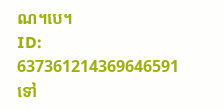ណ។បេ។
ID: 637361214369646591
ទៅ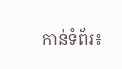កាន់ទំព័រ៖